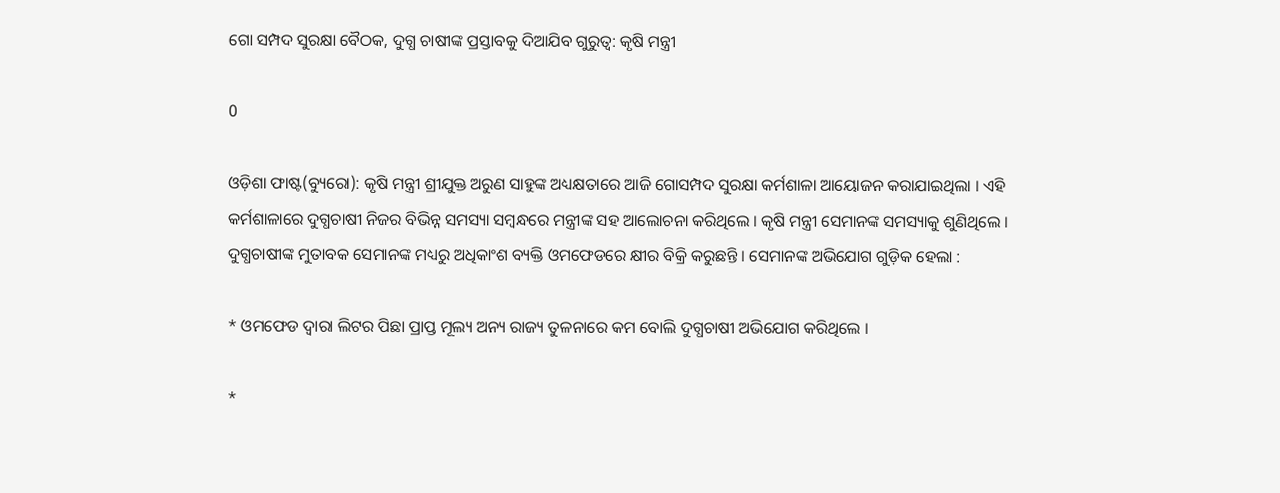ଗୋ ସମ୍ପଦ ସୁରକ୍ଷା ବୈଠକ, ଦୁଗ୍ଧ ଚାଷୀଙ୍କ ପ୍ରସ୍ତାବକୁ ଦିଆଯିବ ଗୁରୁତ୍ୱ: କୃଷି ମନ୍ତ୍ରୀ

0

ଓଡ଼ିଶା ଫାଷ୍ଟ(ବ୍ୟୁରୋ): କୃଷି ମନ୍ତ୍ରୀ ଶ୍ରୀଯୁକ୍ତ ଅରୁଣ ସାହୁଙ୍କ ଅଧ୍ୟକ୍ଷତାରେ ଆଜି ଗୋସମ୍ପଦ ସୁରକ୍ଷା କର୍ମଶାଳା ଆୟୋଜନ କରାଯାଇଥିଲା । ଏହି କର୍ମଶାଳାରେ ଦୁଗ୍ଧଚାଷୀ ନିଜର ବିଭିନ୍ନ ସମସ୍ୟା ସମ୍ୱନ୍ଧରେ ମନ୍ତ୍ରୀଙ୍କ ସହ ଆଲୋଚନା କରିଥିଲେ । କୃଷି ମନ୍ତ୍ରୀ ସେମାନଙ୍କ ସମସ୍ୟାକୁ ଶୁଣିଥିଲେ । ଦୁଗ୍ଧଚାଷୀଙ୍କ ମୁତାବକ ସେମାନଙ୍କ ମଧ୍ୟରୁ ଅଧିକାଂଶ ବ୍ୟକ୍ତି ଓମଫେଡରେ କ୍ଷୀର ବିକ୍ରି କରୁଛନ୍ତି । ସେମାନଙ୍କ ଅଭିଯୋଗ ଗୁଡ଼ିକ ହେଲା :

* ଓମଫେଡ ଦ୍ୱାରା ଲିଟର ପିଛା ପ୍ରାପ୍ତ ମୂଲ୍ୟ ଅନ୍ୟ ରାଜ୍ୟ ତୁଳନାରେ କମ ବୋଲି ଦୁଗ୍ଧଚାଷୀ ଅଭିଯୋଗ କରିଥିଲେ ।

*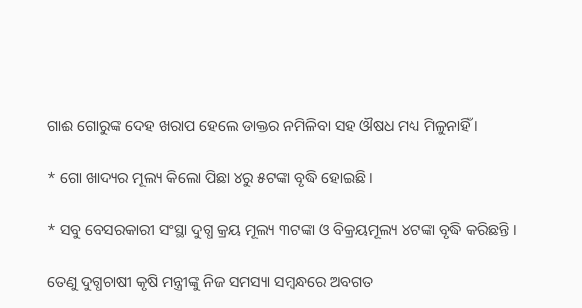ଗାଈ ଗୋରୁଙ୍କ ଦେହ ଖରାପ ହେଲେ ଡାକ୍ତର ନମିଳିବା ସହ ଔଷଧ ମଧ୍ୟ ମିଳୁନାହିଁ ।

* ଗୋ ଖାଦ୍ୟର ମୂଲ୍ୟ କିଲୋ ପିଛା ୪ରୁ ୫ଟଙ୍କା ବୃଦ୍ଧି ହୋଇଛି ।

* ସବୁ ବେସରକାରୀ ସଂସ୍ଥା ଦୁଗ୍ଧ କ୍ରୟ ମୂଲ୍ୟ ୩ଟଙ୍କା ଓ ବିକ୍ରୟମୂଲ୍ୟ ୪ଟଙ୍କା ବୃଦ୍ଧି କରିଛନ୍ତି ।

ତେଣୁ ଦୁଗ୍ଧଚାଷୀ କୃଷି ମନ୍ତ୍ରୀଙ୍କୁ ନିଜ ସମସ୍ୟା ସମ୍ୱନ୍ଧରେ ଅବଗତ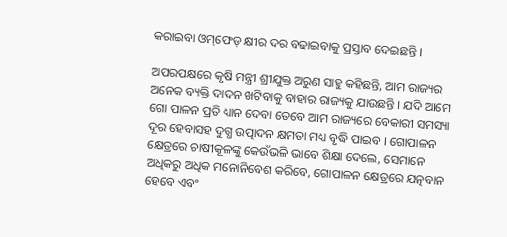କରାଇବା ଓମ୍‌ଫେଡ୍‌ କ୍ଷୀର ଦର ବଢାଇବାକୁ ପ୍ରସ୍ତାବ ଦେଇଛନ୍ତି ।

ଅପରପକ୍ଷରେ କୃଷି ମନ୍ତ୍ରୀ ଶ୍ରୀଯୁକ୍ତ ଅରୁଣ ସାହୁ କହିଛନ୍ତି, ଆମ ରାଜ୍ୟର ଅନେକ ବ୍ୟକ୍ତି ଦାଦନ ଖଟିବାକୁ ବାହାର ରାଜ୍ୟକୁ ଯାଉଛନ୍ତି । ଯଦି ଆମେ ଗୋ ପାଳନ ପ୍ରତି ଧ୍ୟାନ ଦେବା ତେବେ ଆମ ରାଜ୍ୟରେ ବେକାରୀ ସମସ୍ୟା ଦୂର ହେବାସହ ଦୁଗ୍ଧ ଉତ୍ପାଦନ କ୍ଷମତା ମଧ୍ୟ ବୃଦ୍ଧି ପାଇବ । ଗୋପାଳନ କ୍ଷେତ୍ରରେ ଚାଷୀକୂଳଙ୍କୁ କେଉଁଭଳି ଭାବେ ଶିକ୍ଷା ଦେଲେ, ସେମାନେ ଅଧିକରୁ ଅଧିକ ମନୋନିବେଶ କରିବେ, ଗୋପାଳନ କ୍ଷେତ୍ରରେ ଯତ୍ନବାନ ହେବେ ଏବଂ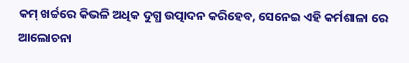କମ୍ ଖର୍ଚ୍ଚରେ କିଭଳି ଅଧିକ ଦୁଗ୍ଧ ଉତ୍ପାଦନ କରିହେବ, ସେନେଇ ଏହି କର୍ମଶାଳା ରେ ଆଲୋଚନା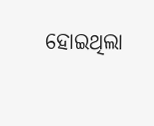ହୋଇଥିଲା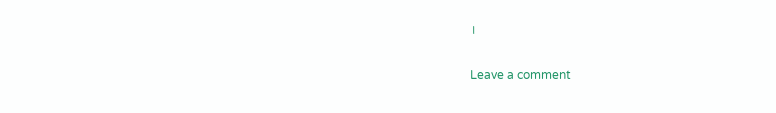।

Leave a comment